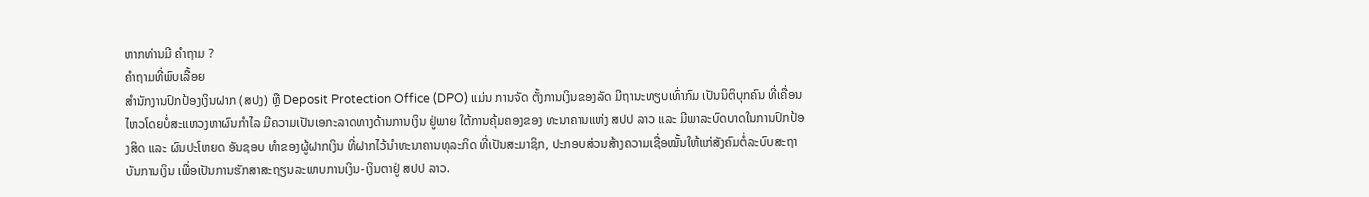ຫາກທ່ານມີ ຄຳຖາມ ?
ຄໍາຖາມທີ່ພົບເລື້ອຍ
ສໍານັກງານປົກປ້ອງເງິນຝາກ (ສປງ) ຫຼື Deposit Protection Office (DPO) ແມ່ນ ການຈັດ ຕັ້ງການເງິນຂອງລັດ ມີຖານະທຽບເທົ່າກົມ ເປັນນິຕິບຸກຄົນ ທີ່ເຄື່ອນໄຫວໂດຍບໍ່ສະແຫວງຫາຜົນກໍາໄລ ມີຄວາມເປັນເອກະລາດທາງດ້ານການເງິນ ຢູ່ພາຍ ໃຕ້ການຄຸ້ມຄອງຂອງ ທະນາຄານແຫ່ງ ສປປ ລາວ ແລະ ມີພາລະບົດບາດໃນການປົກປ້ອງສິດ ແລະ ຜົນປະໂຫຍດ ອັນຊອບ ທຳຂອງຜູ້ຝາກເງິນ ທີ່ຝາກໄວ້ນຳທະນາຄານທຸລະກິດ ທີ່ເປັນສະມາຊິກ, ປະກອບສ່ວນສ້າງຄວາມເຊື່ອໝັ້ນໃຫ້ແກ່ສັງຄົມຕໍ່ລະບົບສະຖາບັນການເງິນ ເພື່ອເປັນການຮັກສາສະຖຽນລະພາບການເງິນ-ເງິນຕາຢູ່ ສປປ ລາວ.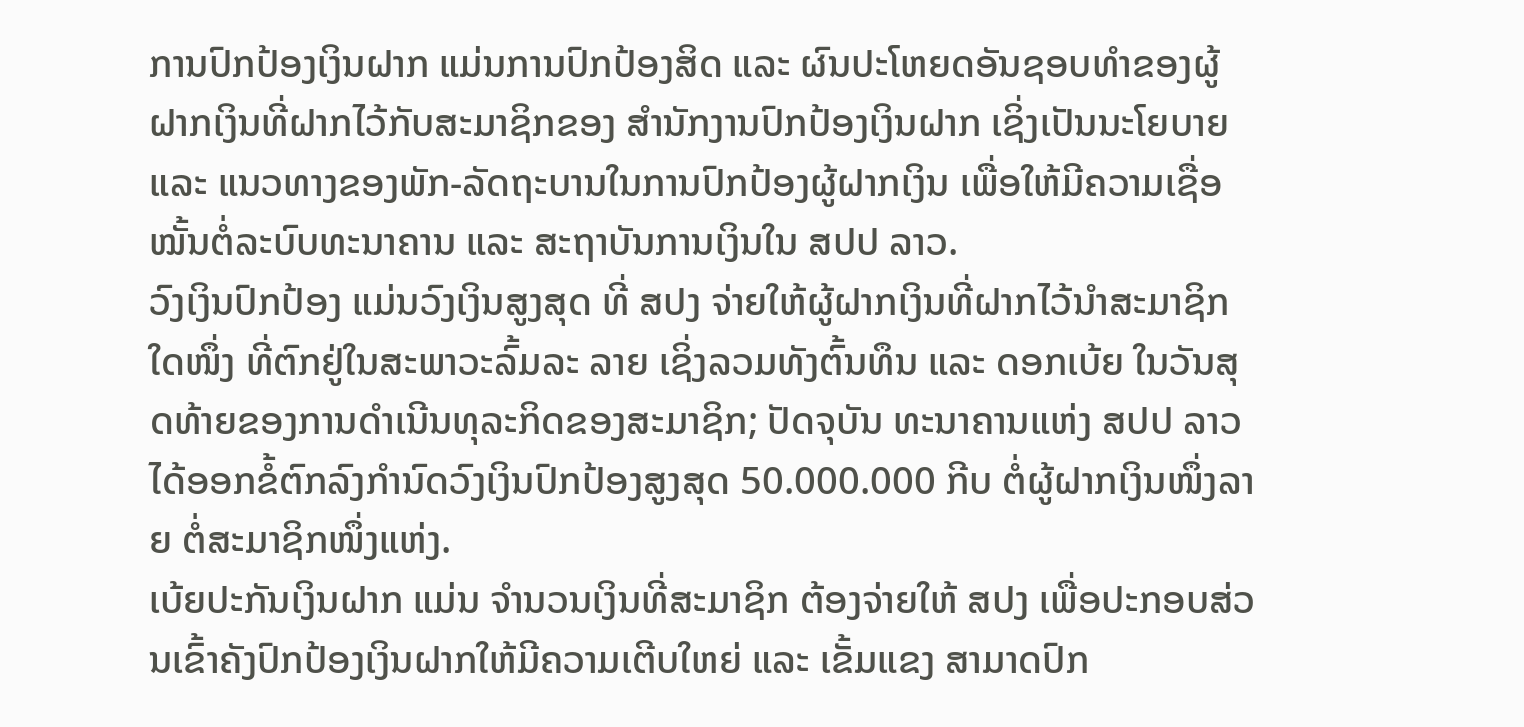ການປົກປ້ອງເງິນຝາກ ແມ່ນການປົກປ້ອງສິດ ແລະ ຜົນປະໂຫຍດອັນຊອບທໍາຂອງຜູ້ຝາກເງິນທີ່ຝາກໄວ້ກັບສະມາຊິກຂອງ ສໍານັກງານປົກປ້ອງເງິນຝາກ ເຊິ່ງເປັນນະໂຍບາຍ ແລະ ແນວທາງຂອງພັກ-ລັດຖະບານໃນການປົກປ້ອງຜູ້ຝາກເງິນ ເພື່ອໃຫ້ມີຄວາມເຊື່ອໝັ້ນຕໍ່ລະບົບທະນາຄານ ແລະ ສະຖາບັນການເງິນໃນ ສປປ ລາວ.
ວົງເງິນປົກປ້ອງ ແມ່ນວົງເງິນສູງສຸດ ທີ່ ສປງ ຈ່າຍໃຫ້ຜູ້ຝາກເງິນທີ່ຝາກໄວ້ນໍາສະມາຊິກໃດໜຶ່ງ ທີ່ຕົກຢູ່ໃນສະພາວະລົ້ມລະ ລາຍ ເຊິ່ງລວມທັງຕົ້ນທຶນ ແລະ ດອກເບ້ຍ ໃນວັນສຸດທ້າຍຂອງການດໍາເນີນທຸລະກິດຂອງສະມາຊິກ; ປັດຈຸບັນ ທະນາຄານແຫ່ງ ສປປ ລາວ ໄດ້ອອກຂໍ້ຕົກລົງກໍານົດວົງເງິນປົກປ້ອງສູງສຸດ 50.000.000 ກີບ ຕໍ່ຜູ້ຝາກເງິນໜຶ່ງລາຍ ຕໍ່ສະມາຊິກໜຶ່ງແຫ່ງ.
ເບ້ຍປະກັນເງິນຝາກ ແມ່ນ ຈໍານວນເງິນທີ່ສະມາຊິກ ຕ້ອງຈ່າຍໃຫ້ ສປງ ເພື່ອປະກອບສ່ວນເຂົ້າຄັງປົກປ້ອງເງິນຝາກໃຫ້ມີຄວາມເຕີບໃຫຍ່ ແລະ ເຂັ້ມແຂງ ສາມາດປົກ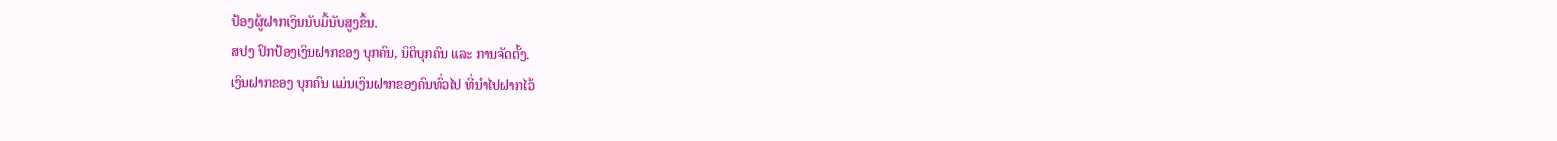ປ້ອງຜູ້ຝາກເງິນນັບມື້ນັບສູງຂຶ້ນ.
ສປງ ປົກປ້ອງເງິນຝາກຂອງ ບຸກຄົນ, ນິຕິບຸກຄົນ ແລະ ການຈັດຕັ້ງ.
ເງິນຝາກຂອງ ບຸກຄົນ ແມ່ນເງິນຝາກຂອງຄົນທົ່ວໄປ ທີ່ນໍາໄປຝາກໄວ້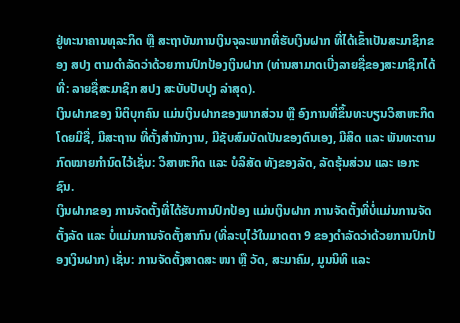ຢູ່ທະນາຄານທຸລະກິດ ຫຼື ສະຖາບັນການເງິນຈຸລະພາກທີ່ຮັບເງິນຝາກ ທີ່ໄດ້ເຂົ້າເປັນສະມາຊິກຂອງ ສປງ ຕາມດໍາລັດວ່າດ້ວຍການປົກປ້ອງເງິນຝາກ (ທ່ານສາມາດເບີ່ງລາຍຊື່ຂອງສະມາຊິກໄດ້ທີ່: ລາຍຊື່ສະມາຊິກ ສປງ ສະບັບປັບປຸງ ລ່າສຸດ).
ເງິນຝາກຂອງ ນິຕິບຸກຄົນ ແມ່ນເງິນຝາກຂອງພາກສ່ວນ ຫຼື ອົງການທີ່ຂຶ້ນທະບຽນວິສາຫະກິດ ໂດຍມີຊື່, ມີສະຖານ ທີ່ຕັ້ງສໍານັກງານ, ມີຊັບສົມບັດເປັນຂອງຕົນເອງ, ມີສິດ ແລະ ພັນທະຕາມກົດໝາຍກໍານົດໄວ້ເຊັ່ນ: ວິສາຫະກິດ ແລະ ບໍລິສັດ ທັງຂອງລັດ, ລັດຮຸ້ນສ່ວນ ແລະ ເອກະຊົນ.
ເງິນຝາກຂອງ ການຈັດຕັ້ງທີ່ໄດ້ຮັບການປົກປ້ອງ ແມ່ນເງິນຝາກ ການຈັດຕັ້ງທີ່ບໍ່ແມ່ນການຈັດຕັ້ງລັດ ແລະ ບໍ່ແມ່ນການຈັດຕັ້ງສາກົນ (ທີ່ລະບຸໄວ້ໃນມາດຕາ 9 ຂອງດໍາລັດວ່າດ້ວຍການປົກປ້ອງເງິນຝາກ) ເຊັ່ນ: ການຈັດຕັ້ງສາດສະ ໜາ ຫຼື ວັດ, ສະມາຄົມ, ມູນນິທິ ແລະ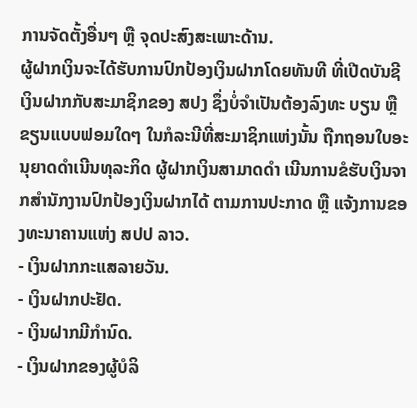ການຈັດຕັ້ງອື່ນໆ ຫຼື ຈຸດປະສົງສະເພາະດ້ານ.
ຜູ້ຝາກເງິນຈະໄດ້ຮັບການປົກປ້ອງເງິນຝາກໂດຍທັນທີ ທີ່ເປີດບັນຊີເງິນຝາກກັບສະມາຊິກຂອງ ສປງ ຊຶ່ງບໍ່ຈໍາເປັນຕ້ອງລົງທະ ບຽນ ຫຼື ຂຽນແບບຟອມໃດໆ ໃນກໍລະນີທີ່ສະມາຊິກແຫ່ງນັ້ນ ຖືກຖອນໃບອະນຸຍາດດໍາເນີນທຸລະກິດ ຜູ້ຝາກເງິນສາມາດດຳ ເນີນການຂໍຮັບເງິນຈາກສໍານັກງານປົກປ້ອງເງິນຝາກໄດ້ ຕາມການປະກາດ ຫຼື ແຈ້ງການຂອງທະນາຄານແຫ່ງ ສປປ ລາວ.
- ເງິນຝາກກະແສລາຍວັນ.
- ເງິນຝາກປະຢັດ.
- ເງິນຝາກມີກໍານົດ.
- ເງິນຝາກຂອງຜູ້ບໍລິ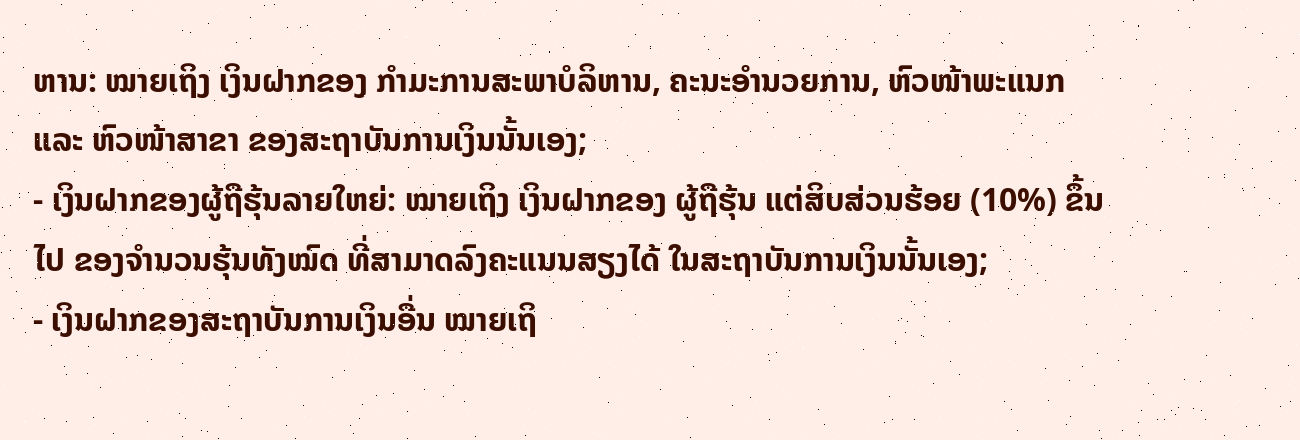ຫານ: ໝາຍເຖິງ ເງິນຝາກຂອງ ກໍາມະການສະພາບໍລິຫານ, ຄະນະອໍານວຍການ, ຫົວໜ້າພະແນກ ແລະ ຫົວໜ້າສາຂາ ຂອງສະຖາບັນການເງິນນັ້ນເອງ;
- ເງິນຝາກຂອງຜູ້ຖືຮຸ້ນລາຍໃຫຍ່: ໝາຍເຖິງ ເງິນຝາກຂອງ ຜູ້ຖືຮຸ້ນ ແຕ່ສິບສ່ວນຮ້ອຍ (10%) ຂຶ້ນໄປ ຂອງຈໍານວນຮຸ້ນທັງໝົດ ທີ່ສາມາດລົງຄະແນນສຽງໄດ້ ໃນສະຖາບັນການເງິນນັ້ນເອງ;
- ເງິນຝາກຂອງສະຖາບັນການເງິນອື່ນ ໝາຍເຖິ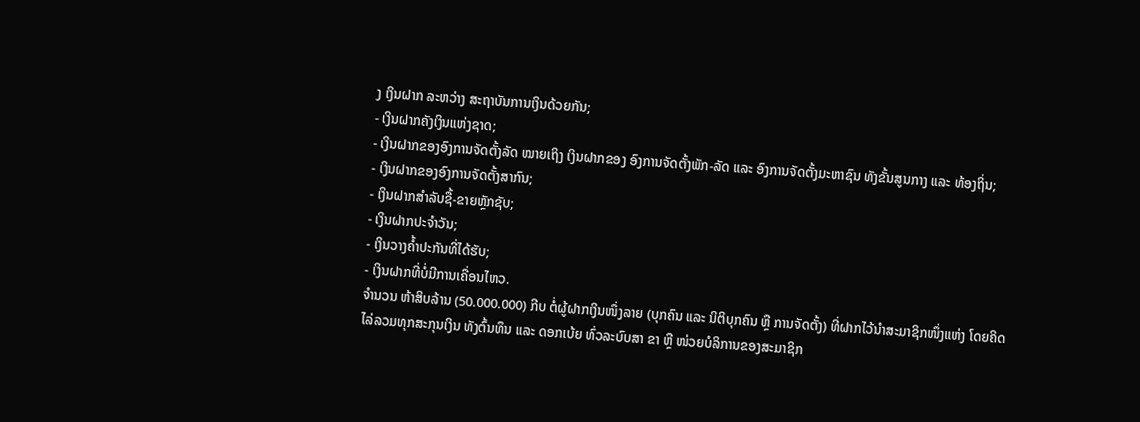ງ ເງິນຝາກ ລະຫວ່າງ ສະຖາບັນການເງິນດ້ວຍກັນ;
- ເງິນຝາກຄັງເງິນແຫ່ງຊາດ;
- ເງິນຝາກຂອງອົງການຈັດຕັ້ງລັດ ໝາຍເຖິງ ເງິນຝາກຂອງ ອົງການຈັດຕັ້ງພັກ-ລັດ ແລະ ອົງການຈັດຕັ້ງມະຫາຊົນ ທັງຂັ້ນສູນກາງ ແລະ ທ້ອງຖິ່ນ;
- ເງິນຝາກຂອງອົງການຈັດຕັ້ງສາກົນ;
- ເງິນຝາກສໍາລັບຊື້-ຂາຍຫຼັກຊັບ;
- ເງິນຝາກປະຈໍາວັນ;
- ເງິນວາງຄໍ້າປະກັນທີ່ໄດ້ຮັບ;
- ເງິນຝາກທີ່ບໍ່ມີການເຄື່ອນໄຫວ.
ຈໍານວນ ຫ້າສິບລ້ານ (50.000.000) ກີບ ຕໍ່ຜູ້ຝາກເງິນໜຶ່ງລາຍ (ບຸກຄົນ ແລະ ນິຕິບຸກຄົນ ຫຼື ການຈັດຕັ້ງ) ທີ່ຝາກໄວ້ນໍາສະມາຊິກໜຶ່ງແຫ່ງ ໂດຍຄິດໄລ່ລວມທຸກສະກຸນເງິນ ທັງຕົ້ນທຶນ ແລະ ດອກເບ້ຍ ທົ່ວລະບົບສາ ຂາ ຫຼື ໜ່ວຍບໍລິການຂອງສະມາຊິກ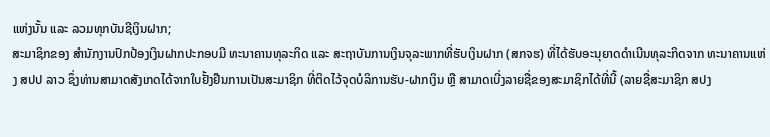ແຫ່ງນັ້ນ ແລະ ລວມທຸກບັນຊີເງິນຝາກ;
ສະມາຊິກຂອງ ສໍານັກງານປົກປ້ອງເງິນຝາກປະກອບມີ ທະນາຄານທຸລະກິດ ແລະ ສະຖາບັນການເງິນຈຸລະພາກທີ່ຮັບເງິນຝາກ (ສກຈຮ) ທີ່ໄດ້ຮັບອະນຸຍາດດໍາເນີນທຸລະກິດຈາກ ທະນາຄານແຫ່ງ ສປປ ລາວ ຊຶ່ງທ່ານສາມາດສັງເກດໄດ້ຈາກໃບຢັ້ງຢືນການເປັນສະມາຊິກ ທີ່ຕິດໄວ້ຈຸດບໍລິການຮັບ-ຝາກເງິນ ຫຼື ສາມາດເບີ່ງລາຍຊື່ຂອງສະມາຊິກໄດ້ທີ່ນີ້ (ລາຍຊື່ສະມາຊິກ ສປງ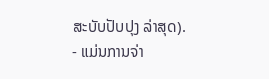ສະບັບປັບປຸງ ລ່າສຸດ).
- ແມ່ນການຈ່າ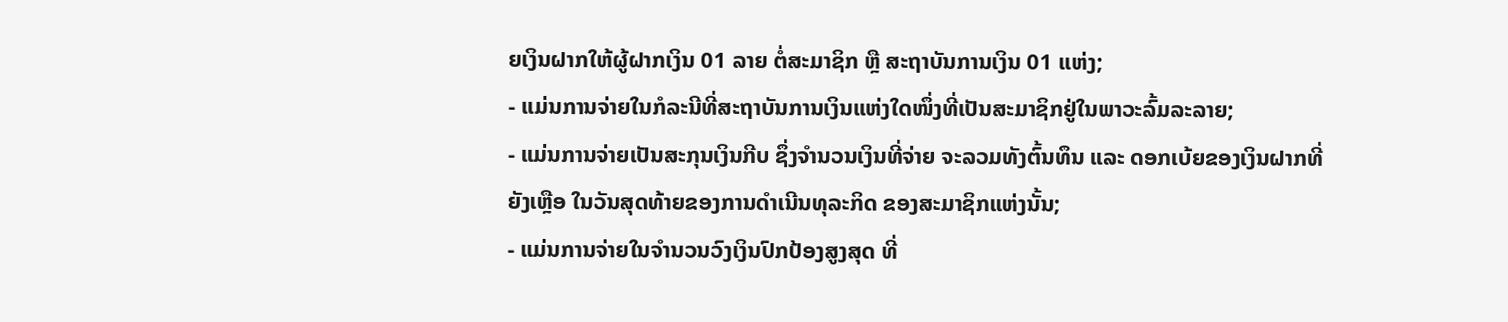ຍເງິນຝາກໃຫ້ຜູ້ຝາກເງິນ 01 ລາຍ ຕໍ່ສະມາຊິກ ຫຼື ສະຖາບັນການເງິນ 01 ແຫ່ງ;
- ແມ່ນການຈ່າຍໃນກໍລະນີທີ່ສະຖາບັນການເງິນແຫ່ງໃດໜຶ່ງທີ່ເປັນສະມາຊິກຢູ່ໃນພາວະລົ້ມລະລາຍ;
- ແມ່ນການຈ່າຍເປັນສະກຸນເງິນກີບ ຊຶ່ງຈໍານວນເງິນທີ່ຈ່າຍ ຈະລວມທັງຕົ້ນທຶນ ແລະ ດອກເບ້ຍຂອງເງິນຝາກທີ່ຍັງເຫຼືອ ໃນວັນສຸດທ້າຍຂອງການດຳເນີນທຸລະກິດ ຂອງສະມາຊິກແຫ່ງນັ້ນ;
- ແມ່ນການຈ່າຍໃນຈໍານວນວົງເງິນປົກປ້ອງສູງສຸດ ທີ່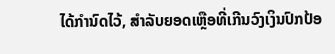ໄດ້ກຳນົດໄວ້, ສໍາລັບຍອດເຫຼືອທີ່ເກີນວົງເງິນປົກປ້ອ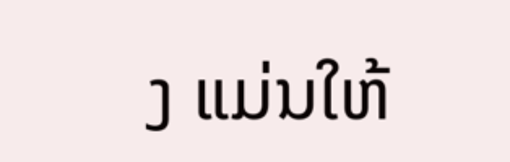ງ ແມ່ນໃຫ້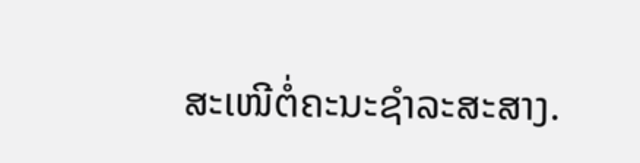ສະເໜີຕໍ່ຄະນະຊໍາລະສະສາງ.